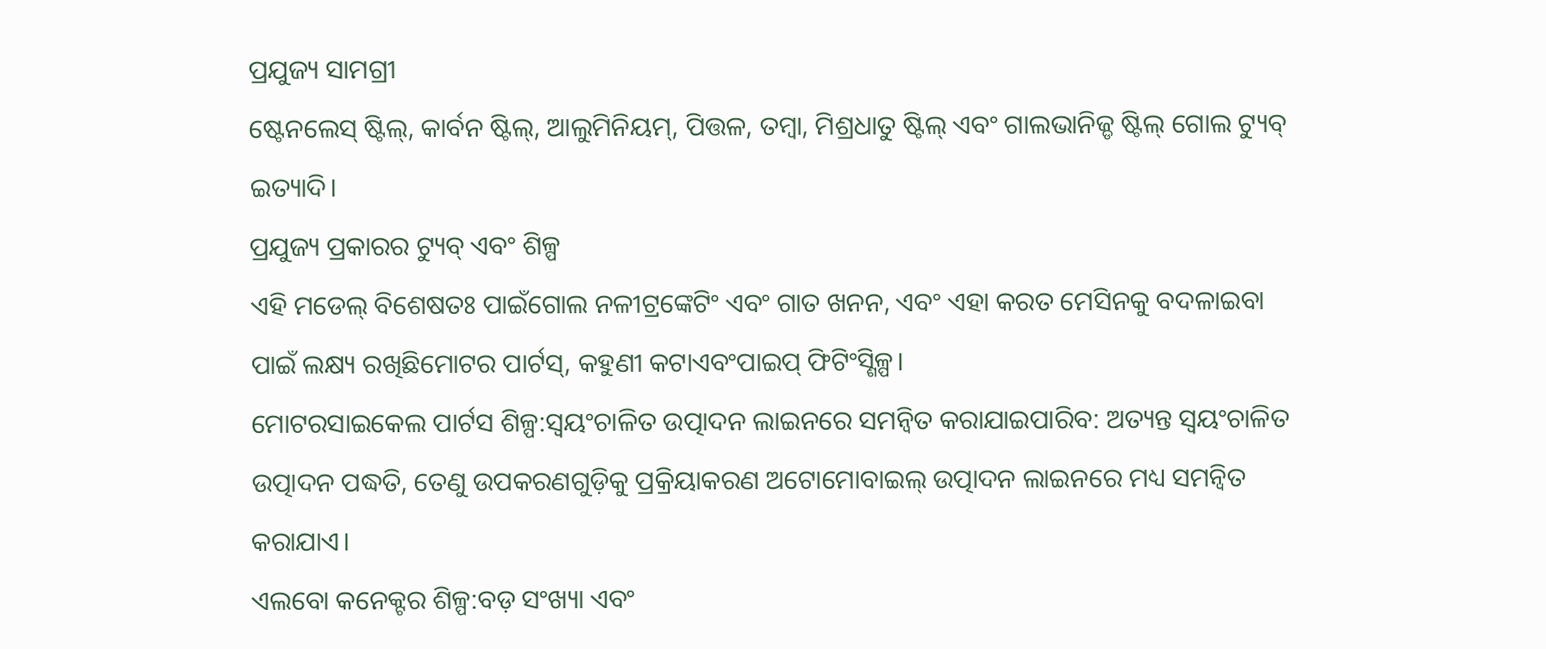ପ୍ରଯୁଜ୍ୟ ସାମଗ୍ରୀ
ଷ୍ଟେନଲେସ୍ ଷ୍ଟିଲ୍, କାର୍ବନ ଷ୍ଟିଲ୍, ଆଲୁମିନିୟମ୍, ପିତ୍ତଳ, ତମ୍ବା, ମିଶ୍ରଧାତୁ ଷ୍ଟିଲ୍ ଏବଂ ଗାଲଭାନିଜ୍ଡ ଷ୍ଟିଲ୍ ଗୋଲ ଟ୍ୟୁବ୍ ଇତ୍ୟାଦି।
ପ୍ରଯୁଜ୍ୟ ପ୍ରକାରର ଟ୍ୟୁବ୍ ଏବଂ ଶିଳ୍ପ
ଏହି ମଡେଲ୍ ବିଶେଷତଃ ପାଇଁଗୋଲ ନଳୀଟ୍ରଙ୍କେଟିଂ ଏବଂ ଗାତ ଖନନ, ଏବଂ ଏହା କରତ ମେସିନକୁ ବଦଳାଇବା ପାଇଁ ଲକ୍ଷ୍ୟ ରଖିଛିମୋଟର ପାର୍ଟସ୍, କହୁଣୀ କଟାଏବଂପାଇପ୍ ଫିଟିଂସ୍ଶିଳ୍ପ।
ମୋଟରସାଇକେଲ ପାର୍ଟସ ଶିଳ୍ପ:ସ୍ୱୟଂଚାଳିତ ଉତ୍ପାଦନ ଲାଇନରେ ସମନ୍ୱିତ କରାଯାଇପାରିବ: ଅତ୍ୟନ୍ତ ସ୍ୱୟଂଚାଳିତ ଉତ୍ପାଦନ ପଦ୍ଧତି, ତେଣୁ ଉପକରଣଗୁଡ଼ିକୁ ପ୍ରକ୍ରିୟାକରଣ ଅଟୋମୋବାଇଲ୍ ଉତ୍ପାଦନ ଲାଇନରେ ମଧ୍ୟ ସମନ୍ୱିତ କରାଯାଏ।
ଏଲବୋ କନେକ୍ଟର ଶିଳ୍ପ:ବଡ଼ ସଂଖ୍ୟା ଏବଂ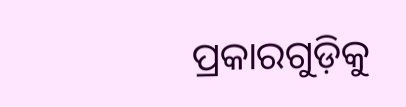ପ୍ରକାରଗୁଡ଼ିକୁ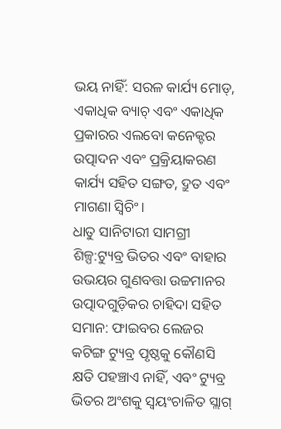ଭୟ ନାହିଁ: ସରଳ କାର୍ଯ୍ୟ ମୋଡ୍, ଏକାଧିକ ବ୍ୟାଚ୍ ଏବଂ ଏକାଧିକ ପ୍ରକାରର ଏଲବୋ କନେକ୍ଟର ଉତ୍ପାଦନ ଏବଂ ପ୍ରକ୍ରିୟାକରଣ କାର୍ଯ୍ୟ ସହିତ ସଙ୍ଗତ, ଦ୍ରୁତ ଏବଂ ମାଗଣା ସ୍ୱିଚିଂ।
ଧାତୁ ସାନିଟାରୀ ସାମଗ୍ରୀ ଶିଳ୍ପ:ଟ୍ୟୁବ୍ର ଭିତର ଏବଂ ବାହାର ଉଭୟର ଗୁଣବତ୍ତା ଉଚ୍ଚମାନର ଉତ୍ପାଦଗୁଡ଼ିକର ଚାହିଦା ସହିତ ସମାନ: ଫାଇବର ଲେଜର କଟିଙ୍ଗ ଟ୍ୟୁବ୍ର ପୃଷ୍ଠକୁ କୌଣସି କ୍ଷତି ପହଞ୍ଚାଏ ନାହିଁ, ଏବଂ ଟ୍ୟୁବ୍ର ଭିତର ଅଂଶକୁ ସ୍ୱୟଂଚାଳିତ ସ୍ଲାଗ୍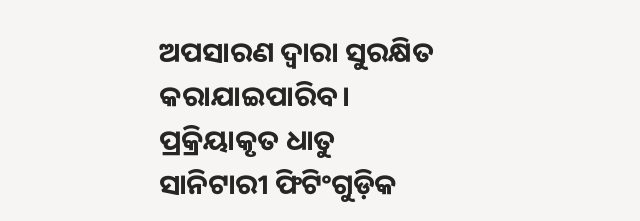ଅପସାରଣ ଦ୍ୱାରା ସୁରକ୍ଷିତ କରାଯାଇପାରିବ। ପ୍ରକ୍ରିୟାକୃତ ଧାତୁ ସାନିଟାରୀ ଫିଟିଂଗୁଡ଼ିକ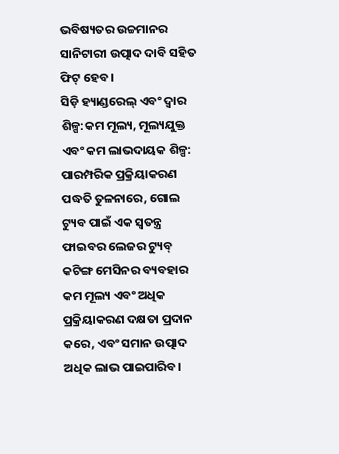ଭବିଷ୍ୟତର ଉଚ୍ଚମାନର ସାନିଟାରୀ ଉତ୍ପାଦ ଦାବି ସହିତ ଫିଟ୍ ହେବ।
ସିଡ଼ି ହ୍ୟାଣ୍ଡରେଲ୍ ଏବଂ ଦ୍ୱାର ଶିଳ୍ପ:କମ ମୂଲ୍ୟ, ମୂଲ୍ୟଯୁକ୍ତ ଏବଂ କମ ଲାଭଦାୟକ ଶିଳ୍ପ: ପାରମ୍ପରିକ ପ୍ରକ୍ରିୟାକରଣ ପଦ୍ଧତି ତୁଳନାରେ, ଗୋଲ ଟ୍ୟୁବ ପାଇଁ ଏକ ସ୍ୱତନ୍ତ୍ର ଫାଇବର ଲେଜର ଟ୍ୟୁବ୍ କଟିଙ୍ଗ ମେସିନର ବ୍ୟବହାର କମ ମୂଲ୍ୟ ଏବଂ ଅଧିକ ପ୍ରକ୍ରିୟାକରଣ ଦକ୍ଷତା ପ୍ରଦାନ କରେ, ଏବଂ ସମାନ ଉତ୍ପାଦ ଅଧିକ ଲାଭ ପାଇପାରିବ।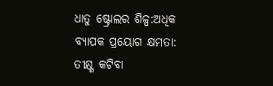ଧାତୁ ଷ୍ଟ୍ରୋଲର ଶିଳ୍ପ:ଅଧିକ ବ୍ୟାପକ ପ୍ରୟୋଗ କ୍ଷମତା: ତୀକ୍ଷ୍ଣ କଟିବା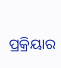ପ୍ରକ୍ରିୟାର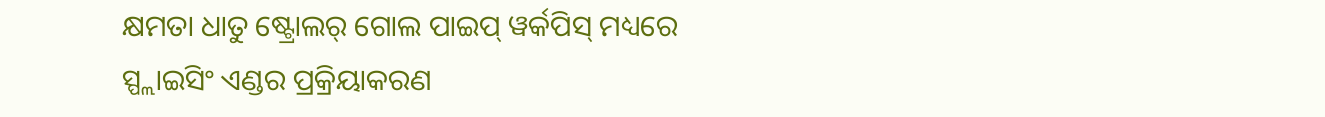କ୍ଷମତା ଧାତୁ ଷ୍ଟ୍ରୋଲର୍ ଗୋଲ ପାଇପ୍ ୱର୍କପିସ୍ ମଧ୍ୟରେ ସ୍ପ୍ଲାଇସିଂ ଏଣ୍ଡର ପ୍ରକ୍ରିୟାକରଣ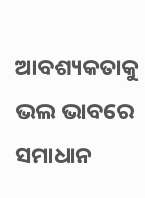ଆବଶ୍ୟକତାକୁ ଭଲ ଭାବରେ ସମାଧାନ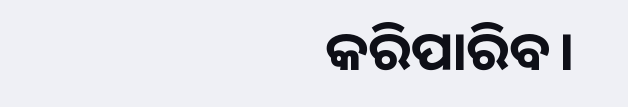କରିପାରିବ।